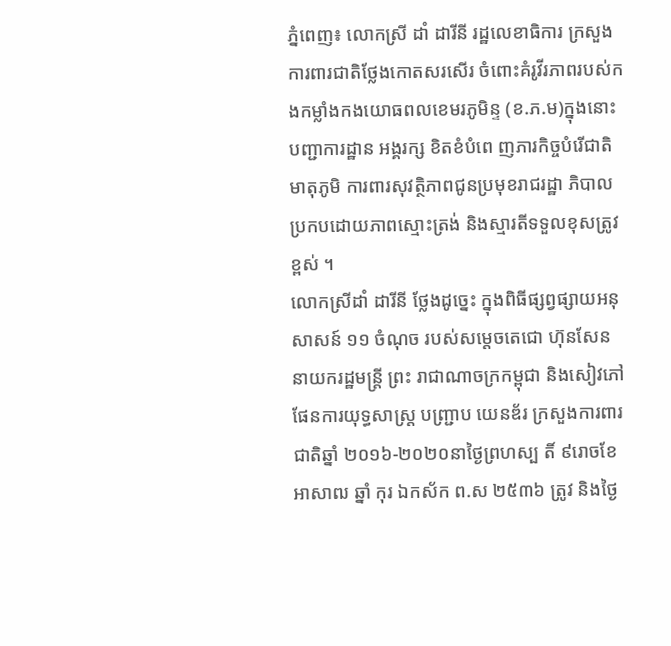ភ្នំពេញ៖ លោកស្រី ដាំ ដារីនី រដ្ឋលេខាធិការ ក្រសួងការពារជាតិថ្លែងកោតសរសើរ ចំពោះគំរូវីរភាពរបស់កងកម្លាំងកងយោធពលខេមរភូមិន្ទ (ខ.ភ.ម)ក្នុងនោះបញ្ជាការដ្ឋាន អង្គរក្ស ខិតខំបំពេ ញភារកិច្ចបំរើជាតិមាតុភូមិ ការពារសុវត្ថិភាពជូនប្រមុខរាជរដ្ឋា ភិបាល ប្រកបដោយភាពស្មោះត្រង់ និងស្មារតីទទួលខុសត្រូវខ្ពស់ ។
លោកស្រីដាំ ដារីនី ថ្លែងដូច្នេះ ក្នុងពិធីផ្សព្វផ្សាយអនុសាសន៍ ១១ ចំណុច របស់សម្តេចតេជោ ហ៊ុនសែន នាយករដ្ឋមន្រ្តី ព្រះ រាជាណាចក្រកម្ពុជា និងសៀវភៅផែនការយុទ្ធសាស្ត្រ បញ្ជ្រាប យេនឌ័រ ក្រសួងការពារជាតិឆ្នាំ ២០១៦-២០២០នាថ្ងៃព្រហស្ប តិ៍ ៩រោចខែអាសាឍ ឆ្នាំ កុរ ឯកស័ក ព.ស ២៥៣៦ ត្រូវ និងថ្ងៃ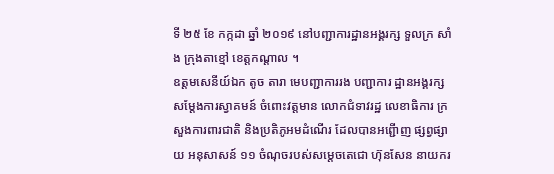ទី ២៥ ខែ កក្កដា ឆ្នាំ ២០១៩ នៅបញ្ជាការដ្ឋានអង្គរក្ស ទួលក្រ សាំង ក្រុងតាខ្មៅ ខេត្តកណ្តាល ។
ឧត្តមសេនីយ៍ឯក តូច តារា មេបញ្ជាការរង បញ្ជាការ ដ្ឋានអង្គរក្ស សម្តែងការស្វាគមន៍ ចំពោះវត្តមាន លោកជំទាវរដ្ឋ លេខាធិការ ក្រសួងការពារជាតិ និងប្រតិភូអមដំណើរ ដែលបានអព្ជើាញ ផ្សព្វផ្សាយ អនុសាសន៍ ១១ ចំណុចរបស់សម្តេចតេជោ ហ៊ុនសែន នាយករ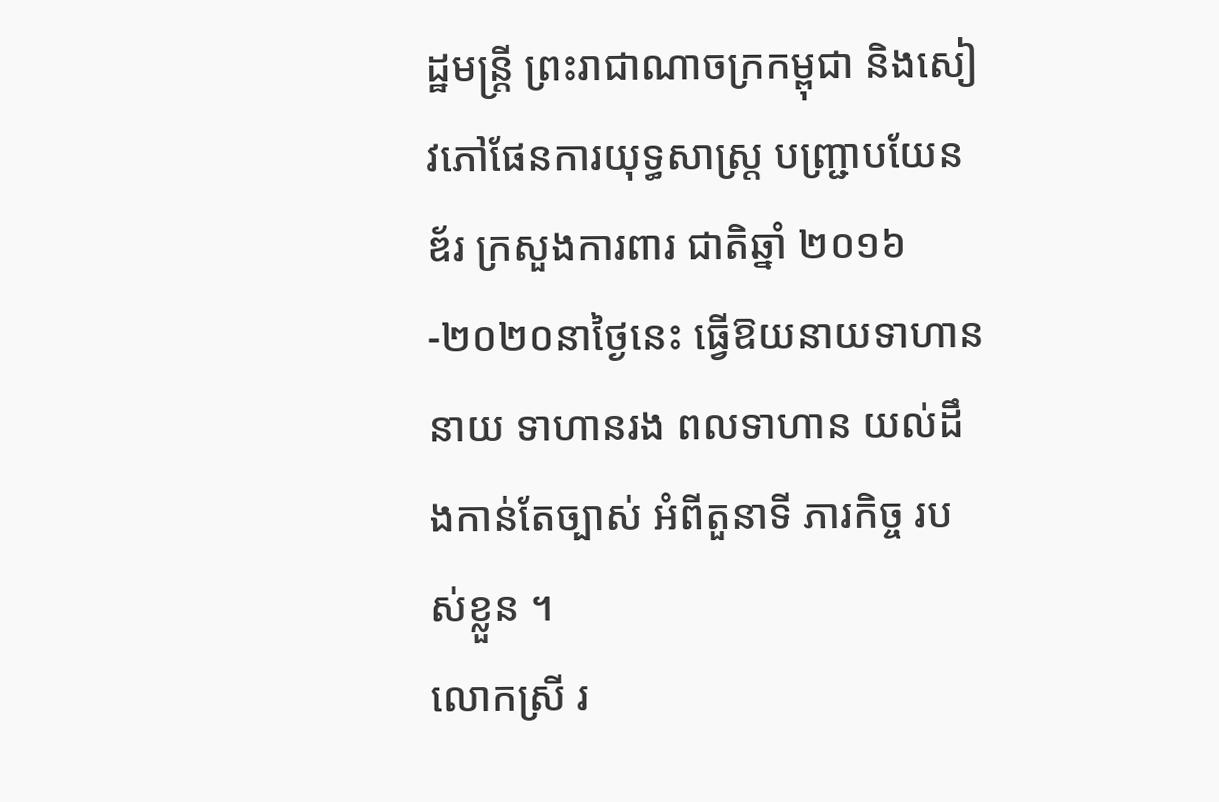ដ្ឋមន្រ្តី ព្រះរាជាណាចក្រកម្ពុជា និងសៀវភៅផែនការយុទ្ធសាស្ត្រ បញ្ជ្រាបយែនឌ័រ ក្រសួងការពារ ជាតិឆ្នាំ ២០១៦-២០២០នាថ្ងៃនេះ ធ្វើឱយនាយទាហាន នាយ ទាហានរង ពលទាហាន យល់ដឹងកាន់តែច្បាស់ អំពីតួនាទី ភារកិច្ច របស់ខ្លួន ។
លោកស្រី រ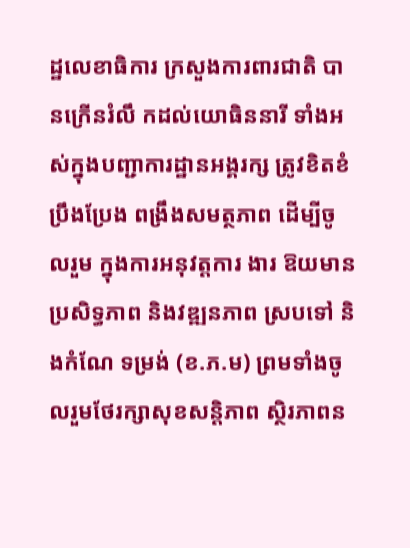ដ្ឋលេខាធិការ ក្រសួងការពារជាតិ បានក្រើនរំលឹ កដល់យោធិននារី ទាំងអស់ក្នុងបញ្ជាការដ្ឋានអង្គរក្ស ត្រូវខិតខំប្រឹងប្រែង ពង្រឹងសមត្ថភាព ដើម្បីចូលរួម ក្នុងការអនុវត្តការ ងារ ឱយមានប្រសិទ្ធភាព និងវឌ្ឍនភាព ស្របទៅ និងកំណែ ទម្រង់ (ខ.ភ.ម) ព្រមទាំងចូលរួមថែរក្សាសុខសន្តិភាព ស្ថិរភាពន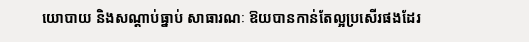យោបាយ និងសណ្តាប់ធ្នាប់ សាធារណៈ ឱយបានកាន់តែល្អប្រសើរផងដែរ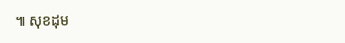៕ សុខដុម